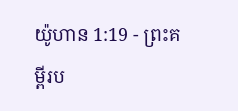យ៉ូហាន 1:19 - ព្រះគម្ពីរប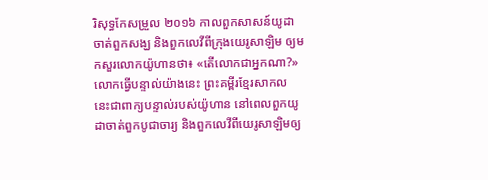រិសុទ្ធកែសម្រួល ២០១៦ កាលពួកសាសន៍យូដាចាត់ពួកសង្ឃ និងពួកលេវីពីក្រុងយេរូសាឡិម ឲ្យមកសួរលោកយ៉ូហានថា៖ «តើលោកជាអ្នកណា?» លោកធ្វើបន្ទាល់យ៉ាងនេះ ព្រះគម្ពីរខ្មែរសាកល នេះជាពាក្យបន្ទាល់របស់យ៉ូហាន នៅពេលពួកយូដាចាត់ពួកបូជាចារ្យ និងពួកលេវីពីយេរូសាឡិមឲ្យ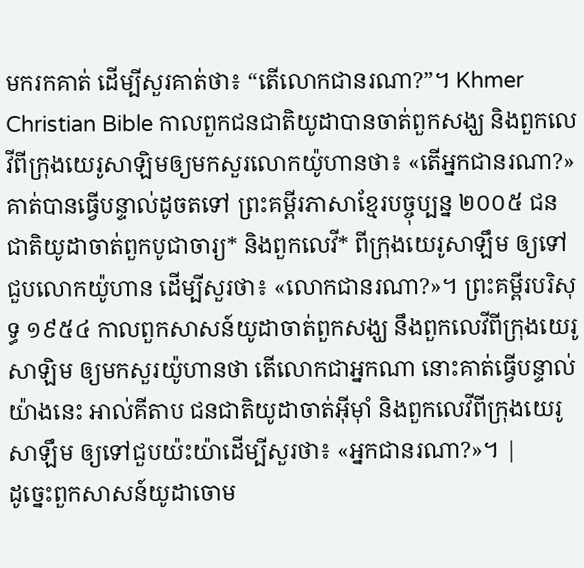មករកគាត់ ដើម្បីសួរគាត់ថា៖ “តើលោកជានរណា?”។ Khmer Christian Bible កាលពួកជនជាតិយូដាបានចាត់ពួកសង្ឃ និងពួកលេវីពីក្រុងយេរូសាឡិមឲ្យមកសួរលោកយ៉ូហានថា៖ «តើអ្នកជានរណា?» គាត់បានធ្វើបន្ទាល់ដូចតទៅ ព្រះគម្ពីរភាសាខ្មែរបច្ចុប្បន្ន ២០០៥ ជនជាតិយូដាចាត់ពួកបូជាចារ្យ* និងពួកលេវី* ពីក្រុងយេរូសាឡឹម ឲ្យទៅជួបលោកយ៉ូហាន ដើម្បីសួរថា៖ «លោកជានរណា?»។ ព្រះគម្ពីរបរិសុទ្ធ ១៩៥៤ កាលពួកសាសន៍យូដាចាត់ពួកសង្ឃ នឹងពួកលេវីពីក្រុងយេរូសាឡិម ឲ្យមកសួរយ៉ូហានថា តើលោកជាអ្នកណា នោះគាត់ធ្វើបន្ទាល់យ៉ាងនេះ អាល់គីតាប ជនជាតិយូដាចាត់អ៊ីមុាំ និងពួកលេវីពីក្រុងយេរូសាឡឹម ឲ្យទៅជួបយ៉ះយ៉ាដើម្បីសួរថា៖ «អ្នកជានរណា?»។ |
ដូច្នេះពួកសាសន៍យូដាចោម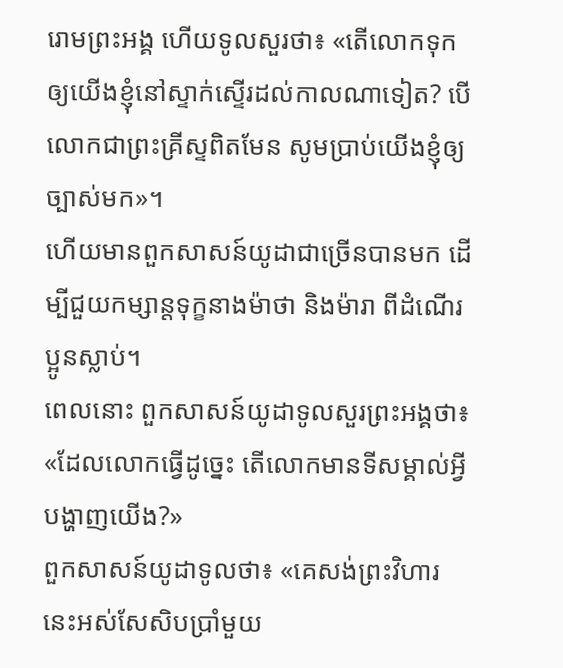រោមព្រះអង្គ ហើយទូលសួរថា៖ «តើលោកទុកឲ្យយើងខ្ញុំនៅស្ទាក់ស្ទើរដល់កាលណាទៀត? បើលោកជាព្រះគ្រីស្ទពិតមែន សូមប្រាប់យើងខ្ញុំឲ្យច្បាស់មក»។
ហើយមានពួកសាសន៍យូដាជាច្រើនបានមក ដើម្បីជួយកម្សាន្តទុក្ខនាងម៉ាថា និងម៉ារា ពីដំណើរប្អូនស្លាប់។
ពេលនោះ ពួកសាសន៍យូដាទូលសួរព្រះអង្គថា៖ «ដែលលោកធ្វើដូច្នេះ តើលោកមានទីសម្គាល់អ្វីបង្ហាញយើង?»
ពួកសាសន៍យូដាទូលថា៖ «គេសង់ព្រះវិហារនេះអស់សែសិបប្រាំមួយ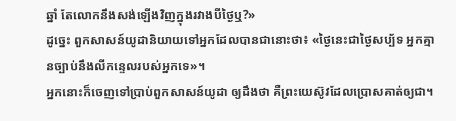ឆ្នាំ តែលោកនឹងសង់ឡើងវិញក្នុងរវាងបីថ្ងៃឬ?»
ដូច្នេះ ពួកសាសន៍យូដានិយាយទៅអ្នកដែលបានជានោះថា៖ «ថ្ងៃនេះជាថ្ងៃសប្ប័ទ អ្នកគ្មានច្បាប់នឹងលីកន្ទេលរបស់អ្នកទេ»។
អ្នកនោះក៏ចេញទៅប្រាប់ពួកសាសន៍យូដា ឲ្យដឹងថា គឺព្រះយេស៊ូវដែលប្រោសគាត់ឲ្យជា។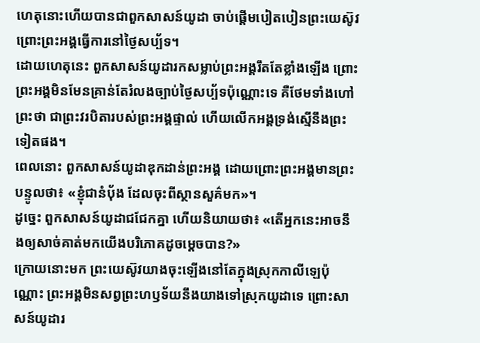ហេតុនោះហើយបានជាពួកសាសន៍យូដា ចាប់ផ្តើមបៀតបៀនព្រះយេស៊ូវ ព្រោះព្រះអង្គធ្វើការនៅថ្ងៃសប្ប័ទ។
ដោយហេតុនេះ ពួកសាសន៍យូដារកសម្លាប់ព្រះអង្គរឹតតែខ្លាំងឡើង ព្រោះព្រះអង្គមិនមែនគ្រាន់តែរំលងច្បាប់ថ្ងៃសប្ប័ទប៉ុណ្ណោះទេ គឺថែមទាំងហៅព្រះថា ជាព្រះវរបិតារបស់ព្រះអង្គផ្ទាល់ ហើយលើកអង្គទ្រង់ស្មើនឹងព្រះទៀតផង។
ពេលនោះ ពួកសាសន៍យូដាឌុកដាន់ព្រះអង្គ ដោយព្រោះព្រះអង្គមានព្រះបន្ទូលថា៖ «ខ្ញុំជានំបុ័ង ដែលចុះពីស្ថានសួគ៌មក»។
ដូច្នេះ ពួកសាសន៍យូដាជជែកគ្នា ហើយនិយាយថា៖ «តើអ្នកនេះអាចនឹងឲ្យសាច់គាត់មកយើងបរិភោគដូចម្តេចបាន?»
ក្រោយនោះមក ព្រះយេស៊ូវយាងចុះឡើងនៅតែក្នុងស្រុកកាលីឡេប៉ុណ្ណោះ ព្រះអង្គមិនសព្វព្រះហឫទ័យនឹងយាងទៅស្រុកយូដាទេ ព្រោះសាសន៍យូដារ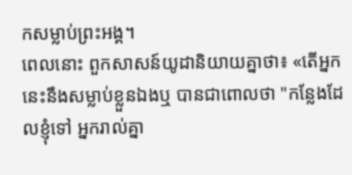កសម្លាប់ព្រះអង្គ។
ពេលនោះ ពួកសាសន៍យូដានិយាយគ្នាថា៖ «តើអ្នកនេះនឹងសម្លាប់ខ្លួនឯងឬ បានជាពោលថា "កន្លែងដែលខ្ញុំទៅ អ្នករាល់គ្នា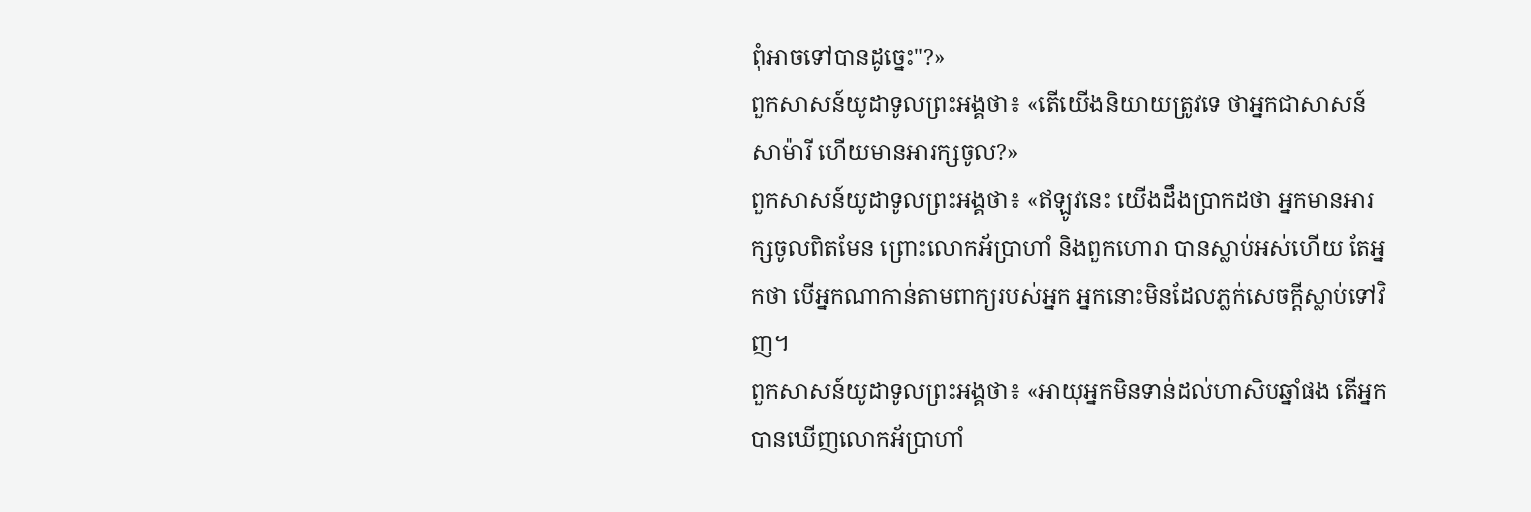ពុំអាចទៅបានដូច្នេះ"?»
ពួកសាសន៍យូដាទូលព្រះអង្គថា៖ «តើយើងនិយាយត្រូវទេ ថាអ្នកជាសាសន៍សាម៉ារី ហើយមានអារក្សចូល?»
ពួកសាសន៍យូដាទូលព្រះអង្គថា៖ «ឥឡូវនេះ យើងដឹងប្រាកដថា អ្នកមានអារក្សចូលពិតមែន ព្រោះលោកអ័ប្រាហាំ និងពួកហោរា បានស្លាប់អស់ហើយ តែអ្នកថា បើអ្នកណាកាន់តាមពាក្យរបស់អ្នក អ្នកនោះមិនដែលភ្លក់សេចក្តីស្លាប់ទៅវិញ។
ពួកសាសន៍យូដាទូលព្រះអង្គថា៖ «អាយុអ្នកមិនទាន់ដល់ហាសិបឆ្នាំផង តើអ្នកបានឃើញលោកអ័ប្រាហាំ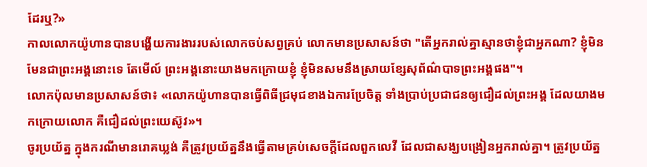ដែរឬ?»
កាលលោកយ៉ូហានបានបង្ហើយការងាររបស់លោកចប់សព្វគ្រប់ លោកមានប្រសាសន៍ថា "តើអ្នករាល់គ្នាស្មានថាខ្ញុំជាអ្នកណា? ខ្ញុំមិនមែនជាព្រះអង្គនោះទេ តែមើល៍ ព្រះអង្គនោះយាងមកក្រោយខ្ញុំ ខ្ញុំមិនសមនឹងស្រាយខ្សែសុព័ណ៌បាទព្រះអង្គផង"។
លោកប៉ុលមានប្រសាសន៍ថា៖ «លោកយ៉ូហានបានធ្វើពិធីជ្រមុជខាងឯការប្រែចិត្ត ទាំងប្រាប់ប្រជាជនឲ្យជឿដល់ព្រះអង្គ ដែលយាងមកក្រោយលោក គឺជឿដល់ព្រះយេស៊ូវ»។
ចូរប្រយ័ត្ន ក្នុងករណីមានរោគឃ្លង់ គឺត្រូវប្រយ័ត្ននឹងធ្វើតាមគ្រប់សេចក្ដីដែលពួកលេវី ដែលជាសង្ឃបង្រៀនអ្នករាល់គ្នា។ ត្រូវប្រយ័ត្ន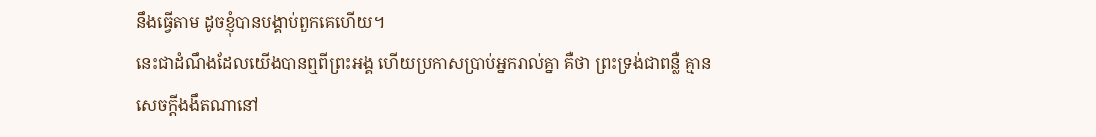នឹងធ្វើតាម ដូចខ្ញុំបានបង្គាប់ពួកគេហើយ។
នេះជាដំណឹងដែលយើងបានឮពីព្រះអង្គ ហើយប្រកាសប្រាប់អ្នករាល់គ្នា គឺថា ព្រះទ្រង់ជាពន្លឺ គ្មានសេចក្ដីងងឹតណានៅ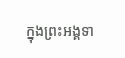ក្នុងព្រះអង្គទា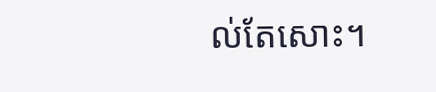ល់តែសោះ។